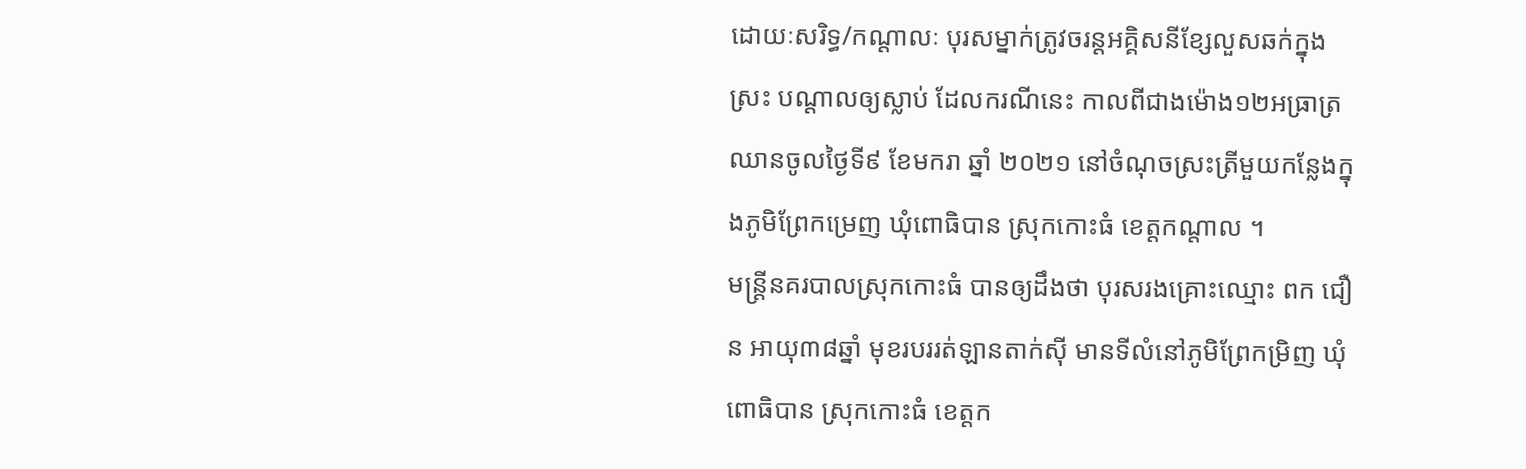ដោយៈសរិទ្ធ/កណ្ដាលៈ បុរសម្នាក់ត្រូវចរន្តអគ្គិសនីខ្សែលួសឆក់ក្នុងស្រះ បណ្ដាលឲ្យស្លាប់ ដែលករណីនេះ កាលពីជាងម៉ោង១២អធ្រាត្រឈានចូលថ្ងៃទី៩ ខែមករា ឆ្នាំ ២០២១ នៅចំណុចស្រះត្រីមួយកន្លែងក្នុងភូមិព្រែកម្រេញ ឃុំពោធិបាន ស្រុកកោះធំ ខេត្តកណ្តាល ។
មន្ត្រីនគរបាលស្រុកកោះធំ បានឲ្យដឹងថា បុរសរងគ្រោះឈ្មោះ ពក ជឿន អាយុ៣៨ឆ្នាំ មុខរបររត់ឡានតាក់ស៊ី មានទីលំនៅភូមិព្រែកម្រិញ ឃុំពោធិបាន ស្រុកកោះធំ ខេត្តក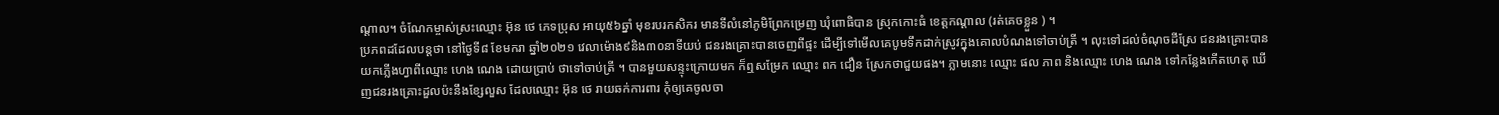ណ្តាល។ ចំណែកម្ចាស់ស្រះឈ្មោះ អ៊ុន ថេ ភេទប្រុស អាយុ៥៦ឆ្នាំ មុខរបរកសិករ មានទីលំនៅភូមិព្រែកម្រេញ ឃុំពោធិបាន ស្រុកកោះធំ ខេត្តកណ្តាល (រត់គេចខ្លួន ) ។
ប្រភពដដែលបន្តថា នៅថ្ងៃទី៨ ខែមករា ឆ្នាំ២០២១ វេលាម៉ោង៩និង៣០នាទីយប់ ជនរងគ្រោះបានចេញពីផ្ទះ ដើម្បីទៅមើលគេបូមទឹកដាក់ស្រូវក្នុងគោលបំណងទៅចាប់ត្រី ។ លុះទៅដល់ចំណុចដីស្រែ ជនរងគ្រោះបានយកភ្លើងហ្វាពីឈ្មោះ ហេង ណេង ដោយប្រាប់ ថាទៅចាប់ត្រី ។ បានមួយសន្ទុះក្រោយមក ក៏ឮសម្រែក ឈ្មោះ ពក ជឿន ស្រែកថាជួយផង។ ភ្លាមនោះ ឈ្មោះ ផល ភាព និងឈ្មោះ ហេង ណេង ទៅកន្លែងកើតហេតុ ឃើញជនរងគ្រោះដួលប៉ះនឹងខ្សែលួស ដែលឈ្មោះ អ៊ុន ថេ រាយឆក់ការពារ កុំឲ្យគេចូលចា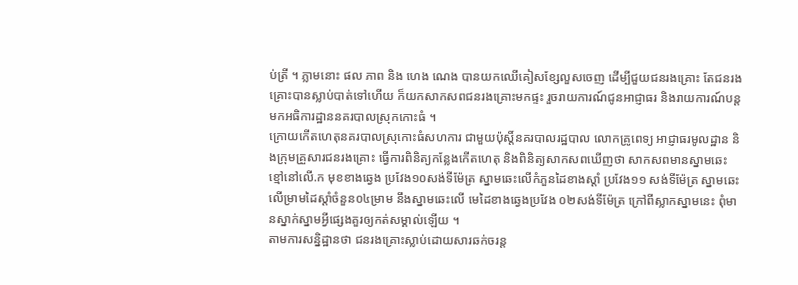ប់ត្រី ។ ភ្លាមនោះ ផល ភាព និង ហេង ណេង បានយកឈើគៀសខ្សែលួសចេញ ដើម្បីជួយជនរងគ្រោះ តែជនរងគ្រោះបានស្លាប់បាត់ទៅហើយ ក៏យកសាកសពជនរងគ្រោះមកផ្ទះ រួចរាយការណ៍ជូនអាជ្ញាធរ និងរាយការណ៍បន្តមកអធិការដ្ឋាននគរបាលស្រុកកោះធំ ។
ក្រោយកើតហេតុនគរបាលស្រុកោះធំសហការ ជាមួយប៉ុស្តិ៍នគរបាលរដ្ឋបាល លោកគ្រូពេទ្យ អាជ្ញាធរមូលដ្ឋាន និងក្រុមគ្រួសារជនរងគ្រោះ ធ្វើការពិនិត្យកន្លែងកើតហេតុ និងពិនិត្យសាកសពឃើញថា សាកសពមានស្នាមឆេះខ្មៅនៅលើ.ក មុខខាងឆ្វេង ប្រវែង១០សង់ទីម៉ែត្រ ស្នាមឆេះលើកំភួនដៃខាងស្តាំ ប្រវែង១១ សង់ទីម៉ែត្រ ស្នាមឆេះលើម្រាមដៃស្តាំចំនួន០៤ម្រាម នឹងស្នាមឆេះលើ មេដៃខាងឆ្វេងប្រវែង ០២សង់ទីម៉ែត្រ ក្រៅពីស្លាកស្នាមនេះ ពុំមានស្នាក់ស្នាមអ្វីផ្សេងគួរឲ្យកត់សម្គាល់ឡើយ ។
តាមការសន្និដ្ឋានថា ជនរងគ្រោះស្លាប់ដោយសារឆក់ចរន្ត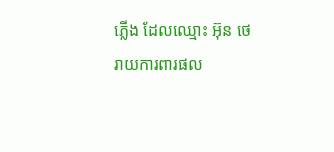ភ្លើង ដែលឈ្មោះ អ៊ុន ថេ រាយការពារផល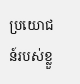ប្រយោជន៍របស់ខ្លួ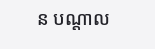ន បណ្តាល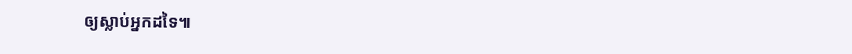ឲ្យស្លាប់អ្នកដទៃ៕